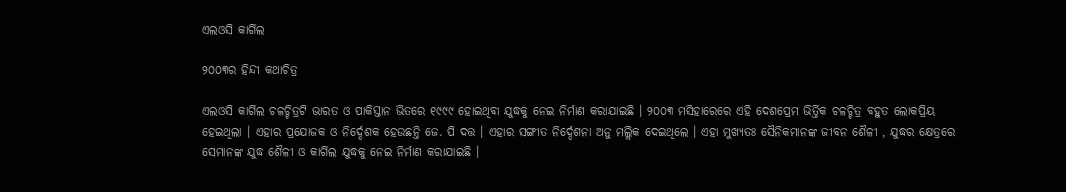ଏଲଓସି କାର୍ଗିଲ

୨୦୦୩ର ହିନ୍ଦୀ କଥାଚିତ୍ର

ଏଲଓସି କାର୍ଗିଲ ଚଳଚ୍ଚିତ୍ରଟି ଭାରତ ଓ ପାକିସ୍ତାନ ଭିତରେ ୧୯୯୯ ହୋଇଥିବା ଯୁଦ୍ଧକୁ ନେଇ ନିର୍ମାଣ କରାଯାଇଛି । ୨୦୦୩ ମସିହାରେରେ ଏହି ଦେଶପ୍ରେମ ଭିର୍ତ୍ତିକ ଚଳଚ୍ଚିତ୍ର ବହୁତ ଲୋକପ୍ରିୟ ହେଇଥିଲା । ଏହାର ପ୍ରଯୋଜକ ଓ ନିର୍ଦ୍ଦେଶକ ହେଉଛନ୍ତି ଜେ. ପି ଦତ୍ତ । ଏହାର ସଙ୍ଗୀତ ନିର୍ଦ୍ଦେଶନା ଅନୁ ମଲ୍ଲିକ ଦେଇଥିଲେ । ଏହା ମୁଖ୍ୟତଃ ସୈନିକମାନଙ୍କ ଜୀବନ ଶୈଳୀ , ଯୁଦ୍ଧର କ୍ଷେତ୍ରରେ ସେମାନଙ୍କ ଯୁଦ୍ଧ ଶୈଳୀ ଓ କାର୍ଗିଲ ଯୁଦ୍ଧକୁ ନେଇ ନିର୍ମାଣ କରାଯାଇଛି ।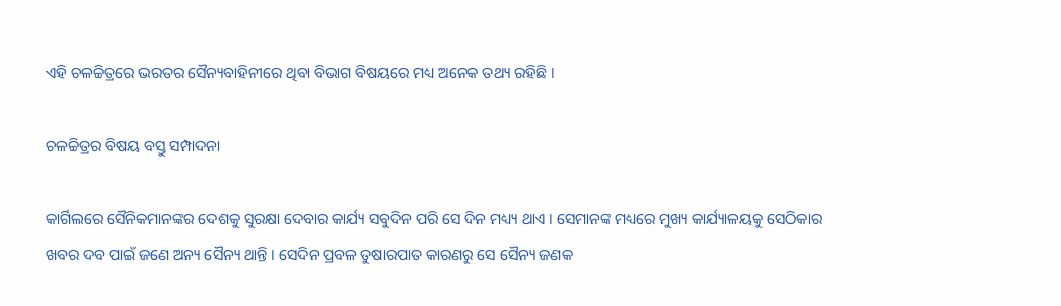ଏହି ଚଳଚ୍ଚିତ୍ରରେ ଭରତର ସୈନ୍ୟବାହିନୀରେ ଥିବା ବିଭାଗ ବିଷୟରେ ମଧ୍ୟ ଅନେକ ତଥ୍ୟ ରହିଛି ।

ଚଳଚ୍ଚିତ୍ରର ବିଷୟ ବସ୍ତୁ ସମ୍ପାଦନା

କାର୍ଗିଲରେ ସୈନିକମାନଙ୍କର ଦେଶକୁ ସୁରକ୍ଷା ଦେବାର କାର୍ଯ୍ୟ ସବୁଦିନ ପରି ସେ ଦିନ ମଧ୍ୟ୍ୟ ଥାଏ । ସେମାନଙ୍କ ମଧ୍ୟରେ ମୁଖ୍ୟ କାର୍ଯ୍ୟାଳୟକୁ ସେଠିକାର ଖବର ଦବ ପାଇଁ ଜଣେ ଅନ୍ୟ ସୈନ୍ୟ ଥାନ୍ତି । ସେଦିନ ପ୍ରବଳ ତୁଷାରପାତ କାରଣରୁ ସେ ସୈନ୍ୟ ଜଣକ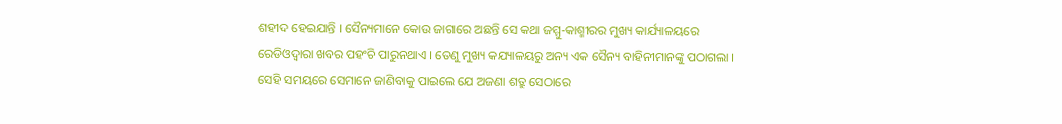ଶହୀଦ ହେଇଯାନ୍ତି । ସୈନ୍ୟମାନେ କୋଉ ଜାଗାରେ ଅଛନ୍ତି ସେ କଥା ଜମ୍ମୁ-କାଶ୍ମୀରର ମୁଖ୍ୟ କାର୍ଯ୍ୟାଳୟରେ ରେଡିଓଦ୍ୱାରା ଖବର ପହଂଚି ପାରୁନଥାଏ । ତେଣୁ ମୁଖ୍ୟ କଯ୍ୟାଳୟରୁ ଅନ୍ୟ ଏକ ସୈନ୍ୟ ବାହିନୀମାନଙ୍କୁ ପଠାଗଲା । ସେହି ସମୟରେ ସେମାନେ ଜାଣିବାକୁ ପାଇଲେ ଯେ ଅଜଣା ଶତ୍ରୁ ସେଠାରେ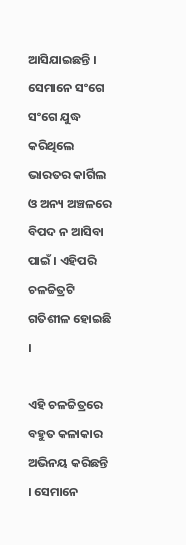ଆସିଯାଇଛନ୍ତି । ସେମାନେ ସଂଗେ ସଂଗେ ଯୁଦ୍ଧ କରିଥିଲେ ଭାରତର କାର୍ଗିଲ ଓ ଅନ୍ୟ ଅଞ୍ଚଳରେ ବିପଦ ନ ଆସିବା ପାଇଁ । ଏହିପରି ଚଳଚ୍ଚିତ୍ରଟି ଗତିଶୀଳ ହୋଇଛି ।

ଏହି ଚଳଚ୍ଚିତ୍ରରେ ବହୁତ କଳାକାର ଅଭିନୟ କରିଛନ୍ତି । ସେମାନେ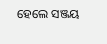ହେଲେ ସଞ୍ଜୟ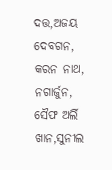ଦତ୍ତ,ଅଜୟ ଦେବଗନ, କରନ ନାଥ, ନଗାର୍ଜୁନ, ସୈଫ ଅର୍ଲି ଖାନ,ସୁନୀଲ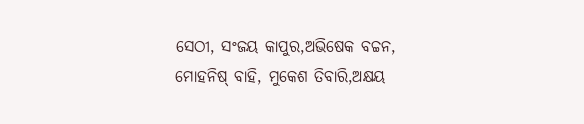ସେଠୀ, ସଂଜୟ କାପୁର,ଅଭିଷେକ ବଚ୍ଚନ, ମୋହନିଷ୍ ବାହି, ମୁକେଶ ତିବାରି,ଅକ୍ଷୟ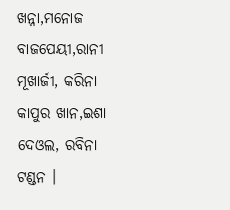ଖନ୍ନା,ମନୋଜ ବାଜପେୟୀ,ରାନୀ ମୂଖାର୍ଜୀ, କରିନା କାପୁର ଖାନ,ଇଶା ଦେଓଲ, ରବିନା ଟଣ୍ଡନ ।